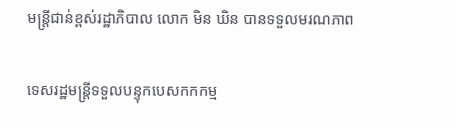មន្ត្រីជាន់ខ្ពស់រដ្ឋាភិបាល លោក មិន ឃិន បានទទួលមរណភាព

ទេសរដ្ឋមន្ត្រីទទួលបន្ទុកបេសកកកម្ម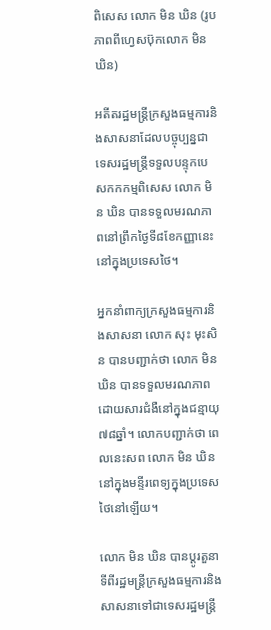ពិសេស លោក មិន ឃិន (រូបភាពពីហ្វេសប៊ុកលោក មិន ឃិន)

អតីតរដ្ឋមន្ត្រីក្រសួងធម្មការនិងសាសនាដែលបច្ចុប្បន្នជាទេសរដ្ឋមន្ត្រីទទួលបន្ទុកបេសកកកម្មពិសេស លោក មិន ឃិន បានទទួលមរណភាពនៅព្រឹកថ្ងៃទី៨ខែកញ្ញានេះនៅក្នុងប្រទេសថៃ។

អ្នកនាំពាក្យក្រសួងធម្មការនិងសាសនា លោក សុះ មុះសិន បានបញ្ជាក់ថា លោក មិន ឃិន បានទទួលមរណភាពដោយសារជំងឺនៅក្នុងជន្មាយុ៧៨ឆ្នាំ។ លោកបញ្ជាក់ថា ពេលនេះសព លោក មិន ឃិន នៅក្នុងមន្ទីរពេទ្យក្នុងប្រទេសថៃនៅឡើយ។

លោក មិន ឃិន បានប្តូរតួនាទីពីរដ្ឋមន្ត្រីក្រសួងធម្មការនិងសាសនាទៅជាទេសរដ្ឋមន្ត្រី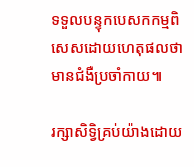ទទួលបន្ទុកបេសកកម្មពិសេសដោយហេតុផលថា មានជំងឺប្រចាំកាយ៕

រក្សាសិទ្វិគ្រប់យ៉ាងដោយ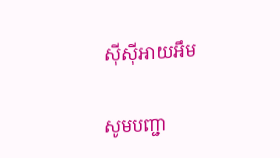ស៊ីស៊ីអាយអឹម

សូមបញ្ជា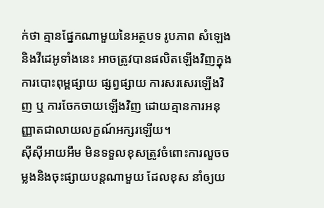ក់ថា គ្មានផ្នែកណាមួយនៃអត្ថបទ រូបភាព សំឡេង និងវីដេអូទាំងនេះ អាចត្រូវបានផលិតឡើងវិញក្នុងការបោះពុម្ពផ្សាយ ផ្សព្វផ្សាយ ការសរសេរឡើងវិញ ឬ ការចែកចាយឡើងវិញ ដោយគ្មានការអនុញ្ញាតជាលាយលក្ខណ៍អក្សរឡើយ។
ស៊ីស៊ីអាយអឹម មិនទទួលខុសត្រូវចំពោះការលួចចម្លងនិងចុះផ្សាយបន្តណាមួយ ដែលខុស នាំឲ្យយ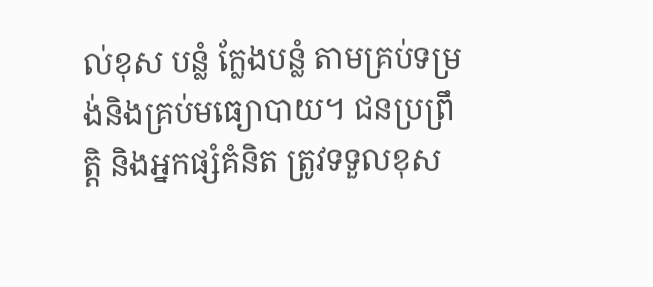ល់ខុស បន្លំ ក្លែងបន្លំ តាមគ្រប់ទម្រង់និងគ្រប់មធ្យោបាយ។ ជនប្រព្រឹត្តិ និងអ្នកផ្សំគំនិត ត្រូវទទួលខុស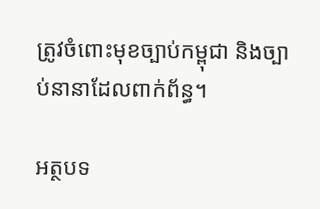ត្រូវចំពោះមុខច្បាប់កម្ពុជា និងច្បាប់នានាដែលពាក់ព័ន្ធ។

អត្ថបទ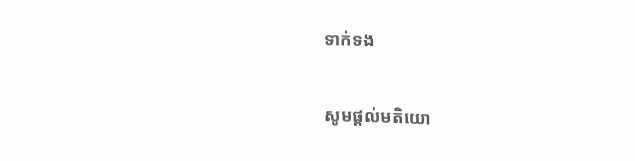ទាក់ទង

សូមផ្ដល់មតិយោ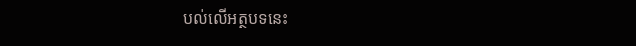បល់លើអត្ថបទនេះ